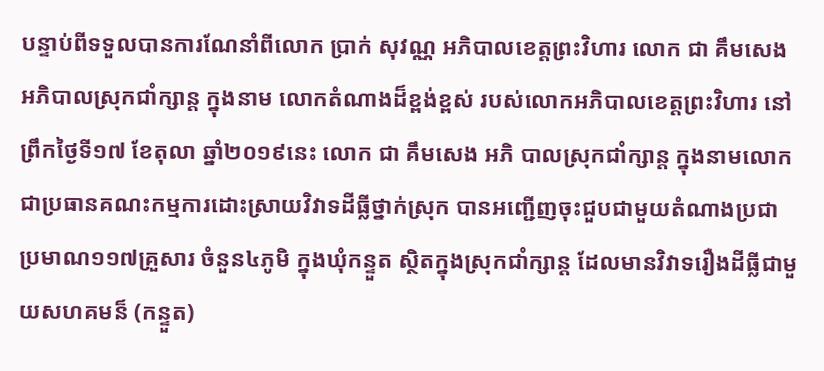បន្ទាប់ពីទទួលបានការណែនាំពីលោក ប្រាក់ សុវណ្ណ អភិបាលខេត្តព្រះវិហារ លោក ជា គឹមសេង អភិបាលស្រុកជាំក្សាន្ត ក្នុងនាម លោកតំណាងដ៏ខ្ពង់ខ្ពស់ របស់លោកអភិបាលខេត្តព្រះវិហារ នៅព្រឹកថ្ងៃទី១៧ ខែតុលា ឆ្នាំ២០១៩នេះ លោក ជា គឹមសេង អភិ បាលស្រុកជាំក្សាន្ត ក្នុងនាមលោកជាប្រធានគណះកម្មការដោះស្រាយវិវាទដីធ្លីថ្នាក់ស្រុក បានអញ្ជើញចុះជួបជាមួយតំណាងប្រជា ប្រមាណ១១៧គ្រួសារ ចំនួន៤ភូមិ ក្នុងឃុំកន្ទួត ស្ថិតក្នុងស្រុកជាំក្សាន្ត ដែលមានវិវាទរឿងដីធ្លីជាមួយសហគមន៏ (កន្ទួត)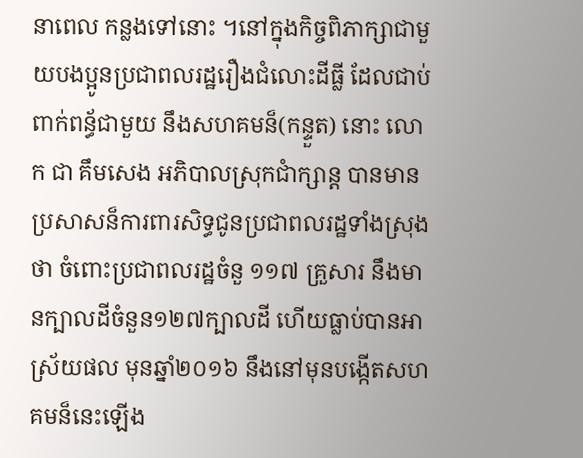នាពេល កន្លងទៅនោះ ។នៅក្នុងកិច្ចពិភាក្សាជាមួយបងប្អូនប្រជាពលរដ្ឋរឿងជំលោះដីធ្លី ដែលជាប់ពាក់ពន្ធ័ជាមួយ នឹងសហគមន៏(កន្ទួត) នោះ លោក ជា គឹមសេង អភិបាលស្រុកជាំក្សាន្ត បានមានប្រសាសន៏ការពារសិទ្ធជូនប្រជាពលរដ្ឋទាំងស្រុងថា ចំពោះប្រជាពលរដ្ឋចំនួ ១១៧ គ្រួសារ នឹងមានក្បាលដីចំនួន១២៧ក្បាលដី ហើយធ្លាប់បានអាស្រ័យផល មុនឆ្នាំ២០១៦ នឹងនៅមុនបង្កើតសហគមន៏នេះឡើង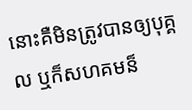នោះគឺមិនត្រូវបានឲ្យបុគ្គល ឬក៏សហគមន៏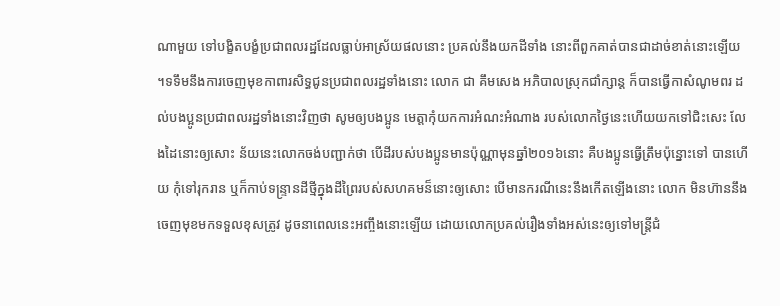ណាមួយ ទៅបង្ខិតបង្ខំប្រជាពលរដ្ឋដែលធ្លាប់អាស្រ័យផលនោះ ប្រគល់នឹងយកដីទាំង នោះពីពួកគាត់បានជាដាច់ខាត់នោះឡើយ ។ទទឹមនឹងការចេញមុខកាពារសិទ្ធជូនប្រជាពលរដ្ឋទាំងនោះ លោក ជា គឹមសេង អភិបាលស្រុកជាំក្សាន្ត ក៏បានធ្វើកាសំណូមពរ ដល់បងប្អូនប្រជាពលរដ្ឋទាំងនោះវិញថា សូមឲ្យបងប្អូន មេត្តាកុំយកការអំណះអំណាង របស់លោកថ្ងៃនេះហើយយកទៅជិះសេះ លែងដៃនោះឲ្យសោះ ន័យនេះលោកចង់បញ្ជាក់ថា បើដីរបស់បងប្អូនមានប៉ុណ្ណាមុនឆ្នាំ២០១៦នោះ គឺបងប្អូនធ្វើត្រឹមប៉ុន្នោះទៅ បានហើយ កុំទៅរុករាន ឬក៏កាប់ទន្ទ្រានដីថ្មីក្នុងដីព្រៃរបស់សហគមន៏នោះឲ្យសោះ បើមានករណីនេះនឹងកើតឡើងនោះ លោក មិនហ៊ាននឹងចេញមុខមកទទួលខុសត្រូវ ដូចនាពេលនេះអញ្ចឹងនោះឡើយ ដោយលោកប្រគល់រឿងទាំងអស់នេះឲ្យទៅមន្ត្រីជំ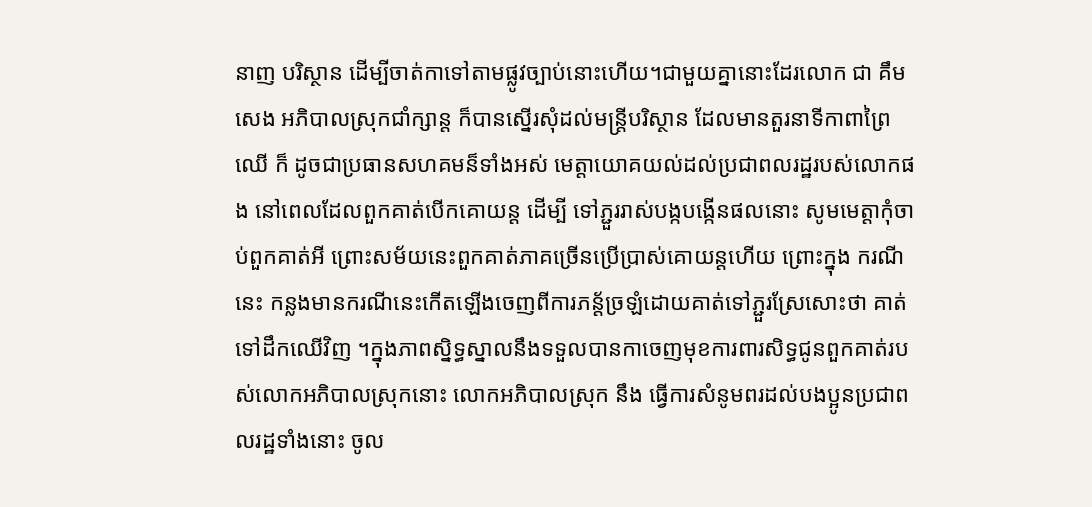នាញ បរិស្ថាន ដើម្បីចាត់កាទៅតាមផ្លូវច្បាប់នោះហើយ។ជាមួយគ្នានោះដែរលោក ជា គឹមសេង អភិបាលស្រុកជាំក្សាន្ត ក៏បានស្នើរសុំដល់មន្ត្រីបរិស្ថាន ដែលមានតួរនាទីកាពាព្រៃឈើ ក៏ ដូចជាប្រធានសហគមន៏ទាំងអស់ មេត្តាយោគយល់ដល់ប្រជាពលរដ្ឋរបស់លោកផង នៅពេលដែលពួកគាត់បើកគោយន្ត ដើម្បី ទៅភ្ជួររាស់បង្កបង្កើនផលនោះ សូមមេត្តាកុំចាប់ពួកគាត់អី ព្រោះសម័យនេះពួកគាត់ភាគច្រើនប្រើប្រាស់គោយន្តហើយ ព្រោះក្នុង ករណីនេះ កន្លងមានករណីនេះកើតឡើងចេញពីការភន័្តច្រឡំដោយគាត់ទៅភ្ជួរស្រែសោះថា គាត់ទៅដឹកឈើវិញ ។ក្នុងភាពស្និទ្ធស្នាលនឹងទទួលបានកាចេញមុខការពារសិទ្ធជូនពួកគាត់របស់លោកអភិបាលស្រុកនោះ លោកអភិបាលស្រុក នឹង ធ្វើការសំនូមពរដល់បងប្អូនប្រជាពលរដ្ឋទាំងនោះ ចូល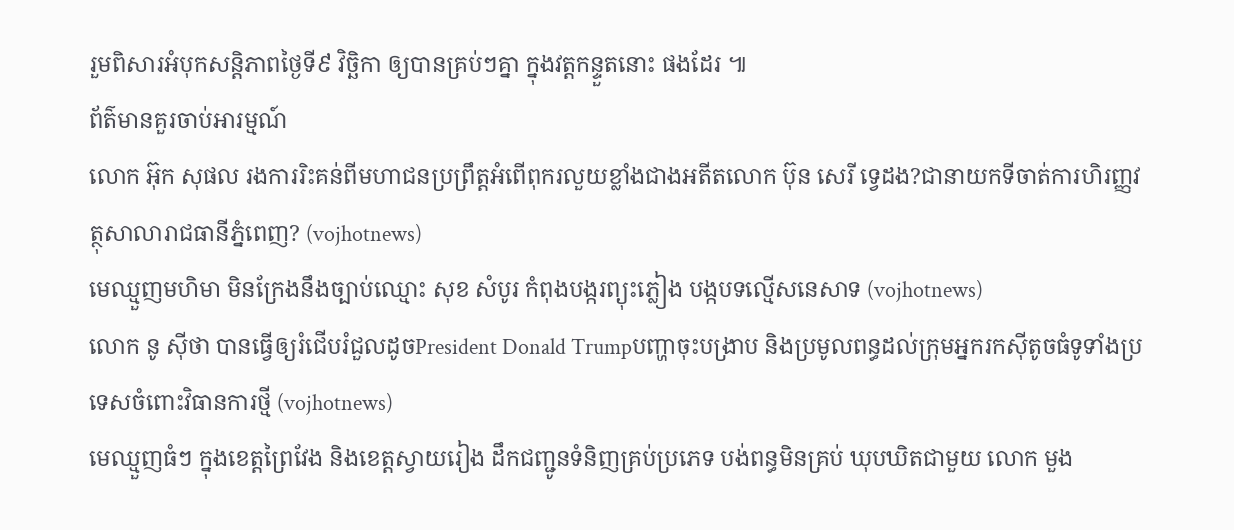រួមពិសារអំបុកសន្តិភាពថ្ងៃទី៩ វិច្ឆិកា ឲ្យបានគ្រប់ៗគ្នា ក្នុងវត្តកន្ទួតនោះ ផងដែរ ៕
ព័ត៌មានគួរចាប់អារម្មណ៍
លោក អ៊ុក សុផល រងការរិះគន់ពីមហាជនប្រព្រឹត្តអំពើពុករលួយខ្លាំងជាងអតីតលោក ប៊ុន សេរី ទ្វេដង?ជានាយកទីចាត់ការហិរញ្ញវត្ថុសាលារាជធានីភ្នំពេញ? (vojhotnews)
មេឈ្មួញមហិមា មិនក្រែងនឹងច្បាប់ឈ្មោះ សុខ សំបូរ កំពុងបង្ករព្យុះភ្លៀង បង្កបទល្មើសនេសាទ (vojhotnews)
លោក នូ សុីថា បានធ្វើឲ្យរំជើបរំជួលដូចPresident Donald Trumpបញ្ហាចុះបង្រាប និងប្រមូលពន្ធដល់ក្រុមអ្នករកស៊ីតូចធំទូទាំងប្រទេសចំពោះវិធានការថ្មី (vojhotnews)
មេឈ្មួញធំៗ ក្នុងខេត្តព្រៃវែង និងខេត្តស្វាយរៀង ដឹកជញ្ជូនទំនិញគ្រប់ប្រភេទ បង់ពន្ធមិនគ្រប់ ឃុបឃិតជាមួយ លោក មួង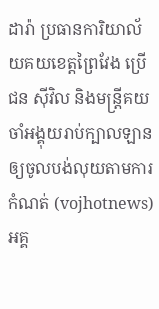ដារ៉ា ប្រធានការិយាល័យគយខេត្តព្រៃវែង ប្រេីជន សុីវិល និងមន្ត្រីគយចាំអង្គុយរាប់ក្បាលឡាន ឲ្យចូលបង់លុយតាមការកំណត់ (vojhotnews)
អគ្គ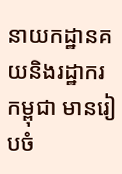នាយកដ្ឋានគយនិងរដ្ឋាករកម្ពុជា មានរៀបចំ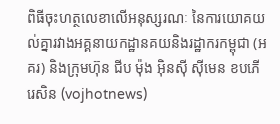ពិធីចុះហត្ថលេខាលើអនុស្សរណៈ នៃការយោគយល់គ្នារវាងអគ្គនាយកដ្ឋានគយនិងរដ្ឋាករកម្ពុជា (អគរ) និងក្រុមហ៊ុន ជីប ម៉ុង អ៊ិនស៊ី ស៊ីមេន ខបភើរេសិន (vojhotnews)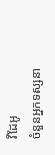វីដែអូ
ចំនួនអ្នកទស្សនា